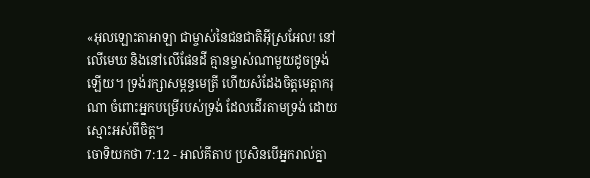«អុលឡោះតាអាឡា ជាម្ចាស់នៃជនជាតិអ៊ីស្រអែល! នៅលើមេឃ និងនៅលើផែនដី គ្មានម្ចាស់ណាមួយដូចទ្រង់ឡើយ។ ទ្រង់រក្សាសម្ពន្ធមេត្រី ហើយសំដែងចិត្តមេត្តាករុណា ចំពោះអ្នកបម្រើរបស់ទ្រង់ ដែលដើរតាមទ្រង់ ដោយស្មោះអស់ពីចិត្ត។
ចោទិយកថា 7:12 - អាល់គីតាប ប្រសិនបើអ្នករាល់គ្នា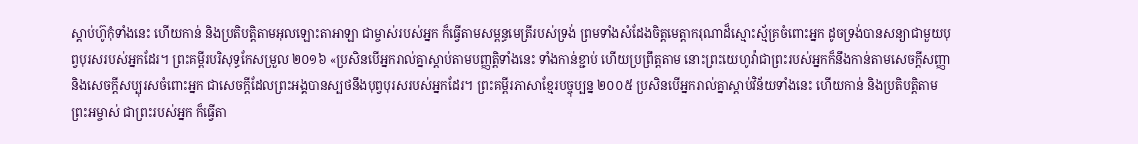ស្តាប់ហ៊ូកុំទាំងនេះ ហើយកាន់ និងប្រតិបត្តិតាមអុលឡោះតាអាឡា ជាម្ចាស់របស់អ្នក ក៏ធ្វើតាមសម្ពន្ធមេត្រីរបស់ទ្រង់ ព្រមទាំងសំដែងចិត្តមេត្តាករុណាដ៏ស្មោះស្ម័គ្រចំពោះអ្នក ដូចទ្រង់បានសន្យាជាមួយបុព្វបុរសរបស់អ្នកដែរ។ ព្រះគម្ពីរបរិសុទ្ធកែសម្រួល ២០១៦ «ប្រសិនបើអ្នករាល់គ្នាស្តាប់តាមបញ្ញត្តិទាំងនេះ ទាំងកាន់ខ្ជាប់ ហើយប្រព្រឹត្តតាម នោះព្រះយេហូវ៉ាជាព្រះរបស់អ្នកក៏នឹងកាន់តាមសេចក្ដីសញ្ញា និងសេចក្ដីសប្បុរសចំពោះអ្នក ជាសេចក្ដីដែលព្រះអង្គបានស្បថនឹងបុព្វបុរសរបស់អ្នកដែរ។ ព្រះគម្ពីរភាសាខ្មែរបច្ចុប្បន្ន ២០០៥ ប្រសិនបើអ្នករាល់គ្នាស្ដាប់វិន័យទាំងនេះ ហើយកាន់ និងប្រតិបត្តិតាម ព្រះអម្ចាស់ ជាព្រះរបស់អ្នក ក៏ធ្វើតា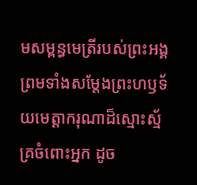មសម្ពន្ធមេត្រីរបស់ព្រះអង្គ ព្រមទាំងសម្តែងព្រះហឫទ័យមេត្តាករុណាដ៏ស្មោះស្ម័គ្រចំពោះអ្នក ដូច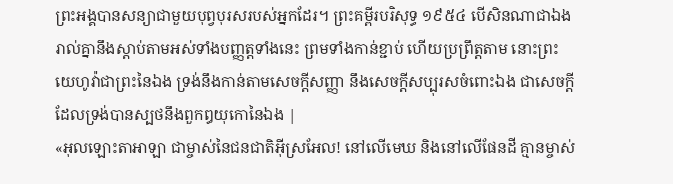ព្រះអង្គបានសន្យាជាមួយបុព្វបុរសរបស់អ្នកដែរ។ ព្រះគម្ពីរបរិសុទ្ធ ១៩៥៤ បើសិនណាជាឯងរាល់គ្នានឹងស្តាប់តាមអស់ទាំងបញ្ញត្តទាំងនេះ ព្រមទាំងកាន់ខ្ជាប់ ហើយប្រព្រឹត្តតាម នោះព្រះយេហូវ៉ាជាព្រះនៃឯង ទ្រង់នឹងកាន់តាមសេចក្ដីសញ្ញា នឹងសេចក្ដីសប្បុរសចំពោះឯង ជាសេចក្ដីដែលទ្រង់បានស្បថនឹងពួកឰយុកោនៃឯង |
«អុលឡោះតាអាឡា ជាម្ចាស់នៃជនជាតិអ៊ីស្រអែល! នៅលើមេឃ និងនៅលើផែនដី គ្មានម្ចាស់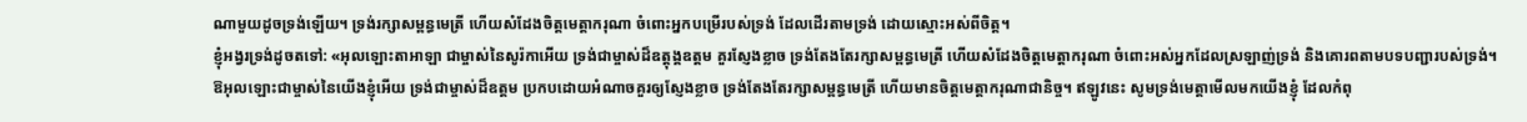ណាមួយដូចទ្រង់ឡើយ។ ទ្រង់រក្សាសម្ពន្ធមេត្រី ហើយសំដែងចិត្តមេត្តាករុណា ចំពោះអ្នកបម្រើរបស់ទ្រង់ ដែលដើរតាមទ្រង់ ដោយស្មោះអស់ពីចិត្ត។
ខ្ញុំអង្វរទ្រង់ដូចតទៅ: «អុលឡោះតាអាឡា ជាម្ចាស់នៃសូរ៉កាអើយ ទ្រង់ជាម្ចាស់ដ៏ឧត្ដុង្គឧត្ដម គួរស្ញែងខ្លាច ទ្រង់តែងតែរក្សាសម្ពន្ធមេត្រី ហើយសំដែងចិត្តមេត្តាករុណា ចំពោះអស់អ្នកដែលស្រឡាញ់ទ្រង់ និងគោរពតាមបទបញ្ជារបស់ទ្រង់។
ឱអុលឡោះជាម្ចាស់នៃយើងខ្ញុំអើយ ទ្រង់ជាម្ចាស់ដ៏ឧត្ដម ប្រកបដោយអំណាចគួរឲ្យស្ញែងខ្លាច ទ្រង់តែងតែរក្សាសម្ពន្ធមេត្រី ហើយមានចិត្តមេត្តាករុណាជានិច្ច។ ឥឡូវនេះ សូមទ្រង់មេត្តាមើលមកយើងខ្ញុំ ដែលកំពុ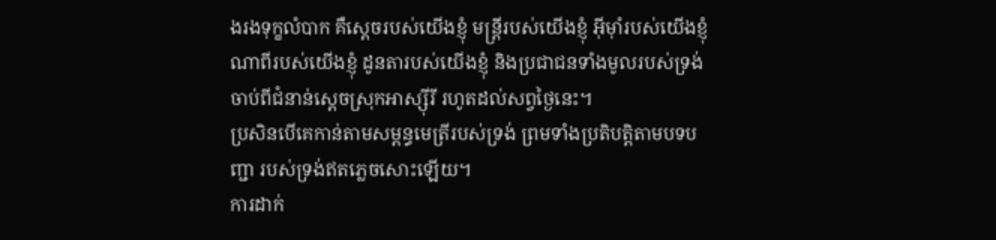ងរងទុក្ខលំបាក គឺស្ដេចរបស់យើងខ្ញុំ មន្ត្រីរបស់យើងខ្ញុំ អ៊ីមុាំរបស់យើងខ្ញុំ ណាពីរបស់យើងខ្ញុំ ដូនតារបស់យើងខ្ញុំ និងប្រជាជនទាំងមូលរបស់ទ្រង់ ចាប់ពីជំនាន់ស្ដេចស្រុកអាស្ស៊ីរី រហូតដល់សព្វថ្ងៃនេះ។
ប្រសិនបើគេកាន់តាមសម្ពន្ធមេត្រីរបស់ទ្រង់ ព្រមទាំងប្រតិបត្តិតាមបទបញ្ជា របស់ទ្រង់ឥតភ្លេចសោះឡើយ។
ការដាក់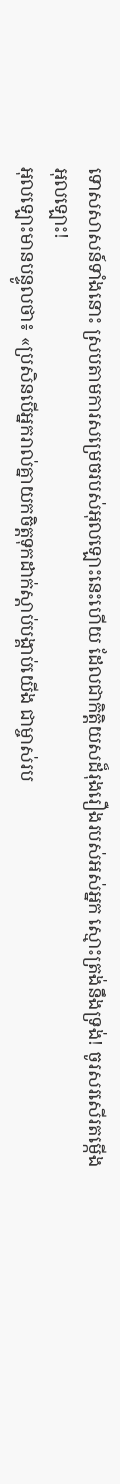ទោសសាសន៍ទាំងនោះ ស្របតាមការសម្រេចរបស់អុលឡោះនេះហើយ ដែលជាកិត្តិយសដ៏រុងរឿងរបស់អស់អ្នក ស្មោះត្រង់នឹងទ្រង់! ចូរសរសើរតម្កើងអុលឡោះ!
អុលឡោះមានបន្ទូលថា៖ «ប្រសិនបើអ្នករាល់គ្នាយកចិត្តទុកដាក់ស្តាប់បង្គាប់យើង ជាម្ចាស់រប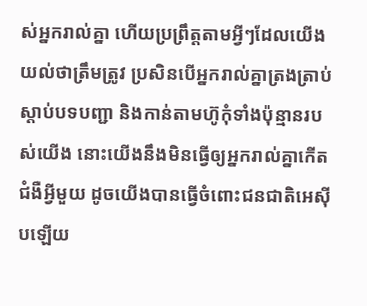ស់អ្នករាល់គ្នា ហើយប្រព្រឹត្តតាមអ្វីៗដែលយើងយល់ថាត្រឹមត្រូវ ប្រសិនបើអ្នករាល់គ្នាត្រងត្រាប់ស្តាប់បទបញ្ជា និងកាន់តាមហ៊ូកុំទាំងប៉ុន្មានរបស់យើង នោះយើងនឹងមិនធ្វើឲ្យអ្នករាល់គ្នាកើតជំងឺអ្វីមួយ ដូចយើងបានធ្វើចំពោះជនជាតិអេស៊ីបឡើយ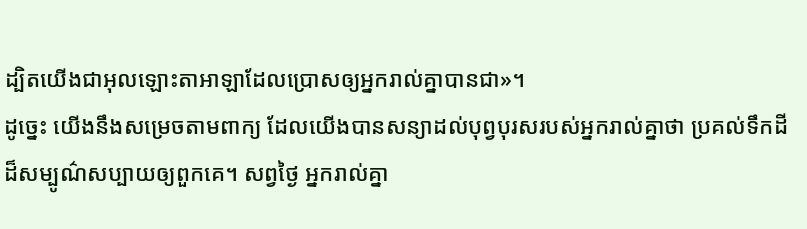ដ្បិតយើងជាអុលឡោះតាអាឡាដែលប្រោសឲ្យអ្នករាល់គ្នាបានជា»។
ដូច្នេះ យើងនឹងសម្រេចតាមពាក្យ ដែលយើងបានសន្យាដល់បុព្វបុរសរបស់អ្នករាល់គ្នាថា ប្រគល់ទឹកដីដ៏សម្បូណ៌សប្បាយឲ្យពួកគេ។ សព្វថ្ងៃ អ្នករាល់គ្នា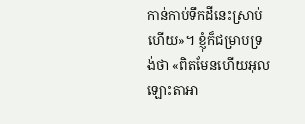កាន់កាប់ទឹកដីនេះស្រាប់ហើយ»។ ខ្ញុំក៏ជម្រាបទ្រង់ថា «ពិតមែនហើយអុលឡោះតាអា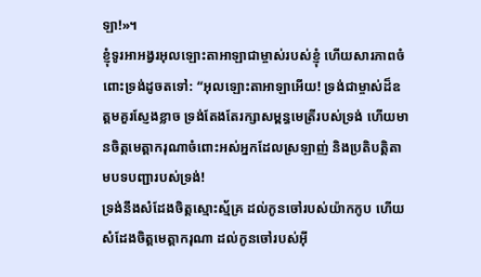ឡា!»។
ខ្ញុំទូរអាអង្វរអុលឡោះតាអាឡាជាម្ចាស់របស់ខ្ញុំ ហើយសារភាពចំពោះទ្រង់ដូចតទៅ: “អុលឡោះតាអាឡាអើយ! ទ្រង់ជាម្ចាស់ដ៏ឧត្ដមគួរស្ញែងខ្លាច ទ្រង់តែងតែរក្សាសម្ពន្ធមេត្រីរបស់ទ្រង់ ហើយមានចិត្តមេត្តាករុណាចំពោះអស់អ្នកដែលស្រឡាញ់ និងប្រតិបត្តិតាមបទបញ្ជារបស់ទ្រង់!
ទ្រង់នឹងសំដែងចិត្តស្មោះស្ម័គ្រ ដល់កូនចៅរបស់យ៉ាកកូប ហើយសំដែងចិត្តមេត្តាករុណា ដល់កូនចៅរបស់អ៊ី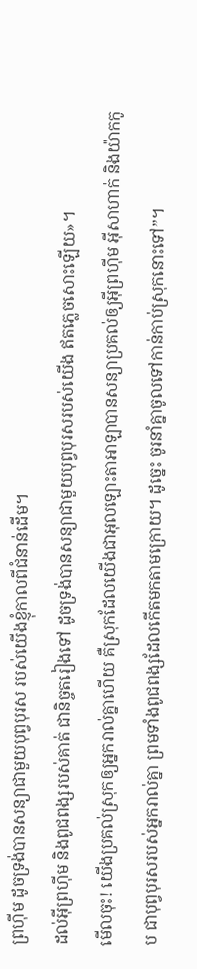ព្រហ៊ីម ដូចទ្រង់បានសន្យាជាមួយបុព្វបុរស របស់យើងខ្ញុំកាលពីជំនាន់ដើម។
ដល់អ៊ីព្រហ៊ីម និងពូជពង្សរបស់គាត់ ជានិច្ចតរៀងទៅ ដូចទ្រង់បានសន្យាជាមួយបុព្វបុរសរបស់យើង ឥតភ្លេចសោះឡើយ»។
មើលចុះ! យើងប្រគល់ស្រុកឲ្យអ្នករាល់គ្នាហើយ គឺស្រុកដែលយើងជាអុលឡោះតាអាឡាបានសន្យាប្រគល់ឲ្យអ៊ីព្រហ៊ីម អ៊ីសាហាក់ និងយ៉ាកកូប ជាបុព្វបុរសរបស់អ្នករាល់គ្នា ព្រមទាំងពូជពង្សដែលកើតមកតាមក្រោយ។ ដូច្នេះ ចូរនាំគ្នាចូលទៅកាន់កាប់ស្រុកនោះទៅ”។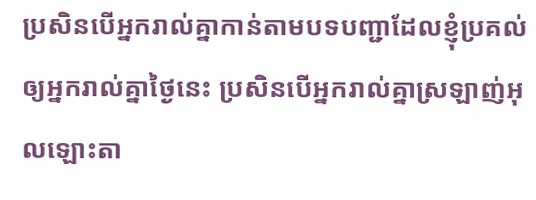ប្រសិនបើអ្នករាល់គ្នាកាន់តាមបទបញ្ជាដែលខ្ញុំប្រគល់ឲ្យអ្នករាល់គ្នាថ្ងៃនេះ ប្រសិនបើអ្នករាល់គ្នាស្រឡាញ់អុលឡោះតា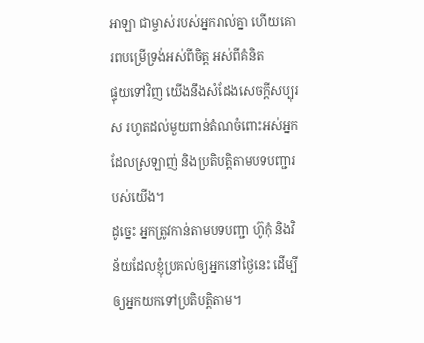អាឡា ជាម្ចាស់របស់អ្នករាល់គ្នា ហើយគោរពបម្រើទ្រង់អស់ពីចិត្ត អស់ពីគំនិត
ផ្ទុយទៅវិញ យើងនឹងសំដែងសេចក្តីសប្បុរស រហូតដល់មួយពាន់តំណចំពោះអស់អ្នកដែលស្រឡាញ់ និងប្រតិបត្តិតាមបទបញ្ជារបស់យើង។
ដូច្នេះ អ្នកត្រូវកាន់តាមបទបញ្ជា ហ៊ូកុំ និងវិន័យដែលខ្ញុំប្រគល់ឲ្យអ្នកនៅថ្ងៃនេះ ដើម្បីឲ្យអ្នកយកទៅប្រតិបត្តិតាម។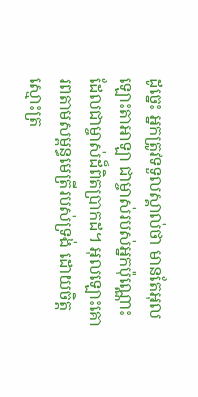ដូច្នេះ អ្នកត្រូវទទួលស្គាល់ថា មានតែអុលឡោះតាអាឡា ជាម្ចាស់របស់អ្នកប៉ុណ្ណោះ ដែលជាម្ចាស់ដ៏ពិតប្រាកដ។ អុលឡោះគោរពតាមសម្ពន្ធមេត្រីរបស់ទ្រង់ ដោយចិត្តស្មោះត្រ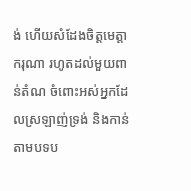ង់ ហើយសំដែងចិត្តមេត្តាករុណា រហូតដល់មួយពាន់តំណ ចំពោះអស់អ្នកដែលស្រឡាញ់ទ្រង់ និងកាន់តាមបទប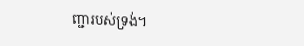ញ្ជារបស់ទ្រង់។